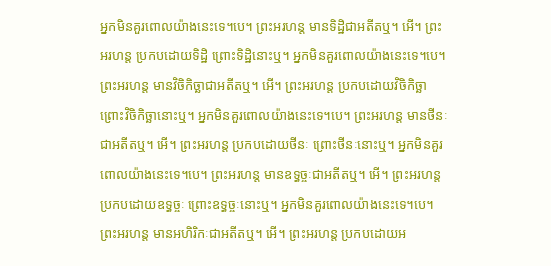អ្នកមិនគួរពោលយ៉ាងនេះទេ។បេ។ ព្រះអរហន្ត មានទិដ្ឋិជាអតីតឬ។ អើ។ ព្រះអរហន្ត ប្រកបដោយទិដ្ឋិ ព្រោះទិដ្ឋិនោះឬ។ អ្នកមិនគួរពោលយ៉ាងនេះទេ។បេ។ ព្រះអរហន្ត មានវិចិកិច្ឆាជាអតីតឬ។ អើ។ ព្រះអរហន្ត ប្រកបដោយវិចិកិច្ឆា ព្រោះវិចិកិច្ឆានោះឬ។ អ្នកមិនគួរពោលយ៉ាងនេះទេ។បេ។ ព្រះអរហន្ត មានថីនៈជាអតីតឬ។ អើ។ ព្រះអរហន្ត ប្រកបដោយថីនៈ ព្រោះថីនៈនោះឬ។ អ្នកមិនគួរពោលយ៉ាងនេះទេ។បេ។ ព្រះអរហន្ត មានឧទ្ធច្ចៈជាអតីតឬ។ អើ។ ព្រះអរហន្ត ប្រកបដោយឧទ្ធច្ចៈ ព្រោះឧទ្ធច្ចៈនោះឬ។ អ្នកមិនគួរពោលយ៉ាងនេះទេ។បេ។ ព្រះអរហន្ត មានអហិរិកៈជាអតីតឬ។ អើ។ ព្រះអរហន្ត ប្រកបដោយអ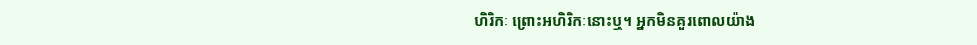ហិរិកៈ ព្រោះអហិរិកៈនោះឬ។ អ្នកមិនគួរពោលយ៉ាង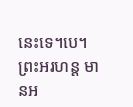នេះទេ។បេ។ ព្រះអរហន្ត មានអ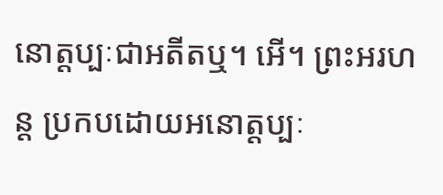នោត្តប្បៈជាអតីតឬ។ អើ។ ព្រះអរហន្ត ប្រកបដោយអនោត្តប្បៈ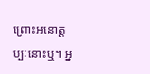ព្រោះអនោត្តប្បៈនោះឬ។ អ្ន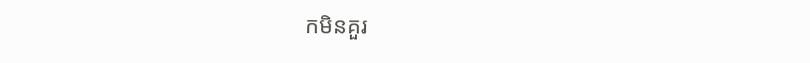កមិនគួរ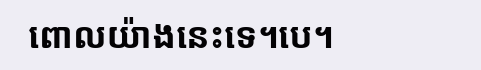ពោលយ៉ាងនេះទេ។បេ។